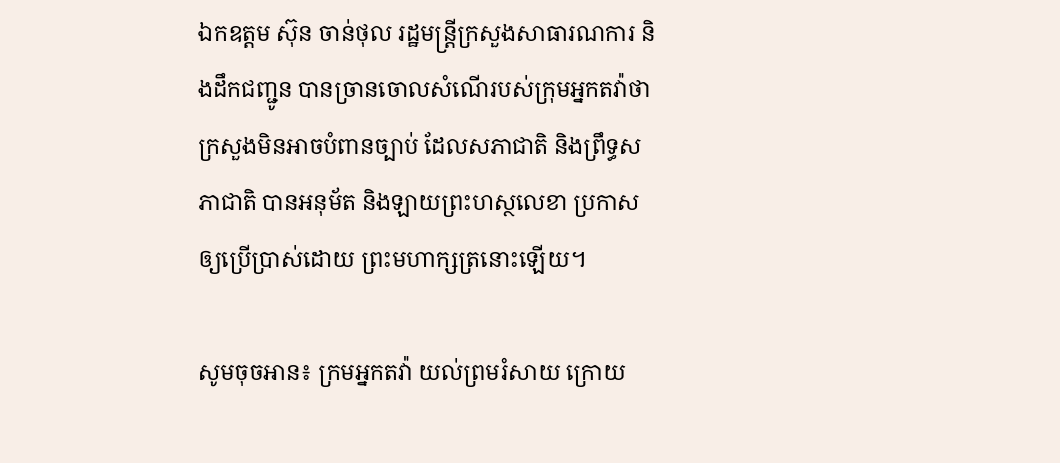ឯកឧត្តម ស៊ុន ចាន់ថុល រដ្ឋមន្រ្តីក្រសួងសាធារណការ និងដឹកជញ្ជូន បានច្រានចោលសំណើរបស់ក្រុមអ្នកតវ៉ាថា ក្រសួងមិនអាចបំពានច្បាប់ ដែលសភាជាតិ និងព្រឹទ្ធសភាជាតិ បានអនុម័ត និងឡាយព្រះហស្ថលេខា ប្រកាសឲ្យប្រើប្រាស់ដោយ ព្រះមហាក្សត្រនោះឡើយ។

សូមចុចអាន៖ ក្រមអ្នកតវ៉ា យល់ព្រមរំសាយ ក្រោយ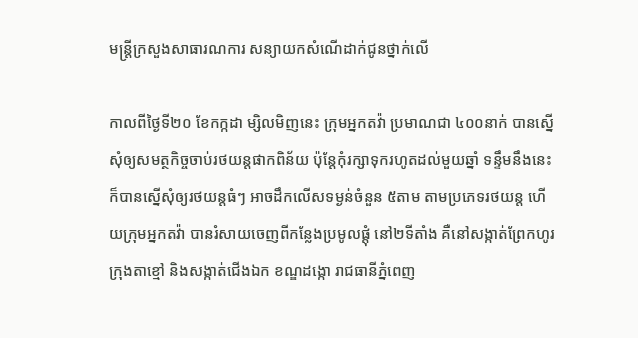មន្រ្តីក្រសួងសាធារណការ សន្យាយកសំណើដាក់ជូនថ្នាក់លើ

កាលពីថ្ងៃទី២០ ខែកក្កដា ម្សិលមិញនេះ ក្រុមអ្នកតវ៉ា ប្រមាណជា ៤០០នាក់ បានស្នើសុំឲ្យសមត្ថកិច្ចចាប់រថយន្ដផាកពិន័យ ប៉ុន្ដែកុំរក្សាទុករហូតដល់មួយឆ្នាំ ទន្ទឹមនឹងនេះ ក៏បានស្នើសុំឲ្យរថយន្ដធំៗ អាចដឹកលើសទម្ងន់ចំនួន ៥តាម តាមប្រភេទរថយន្ត ហើយក្រុមអ្នកតវ៉ា បានរំសាយចេញពីកន្លែងប្រមូលផ្ដុំ នៅ២ទីតាំង គឺនៅសង្កាត់ព្រែកហូរ ក្រុងតាខ្មៅ និងសង្កាត់ជើងឯក ខណ្ឌដង្កោ រាជធានីភ្នំពេញ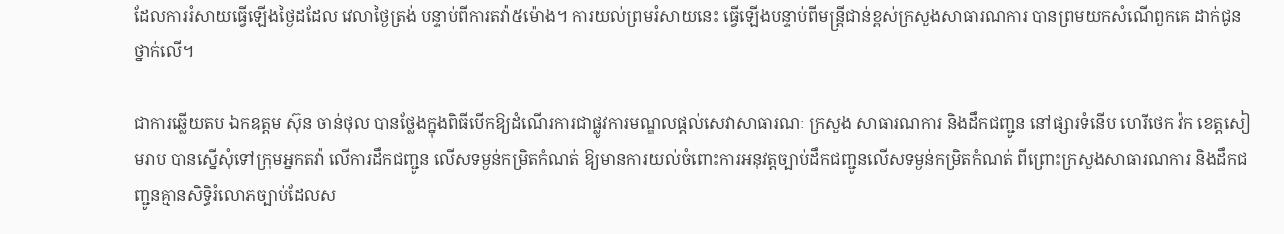ដែលការរំសាយធ្វើឡើងថ្ងៃដដែល វេលាថ្ងៃត្រង់ បន្ទាប់ពីការតវ៉ា៥ម៉ោង។ ការយល់ព្រមរំសាយនេះ ធ្វើឡើងបន្ទាប់ពីមន្រ្តីជាន់ខ្ពស់ក្រសួងសាធារណការ បានព្រមយកសំណើពួកគេ ដាក់ជូនថ្នាក់លើ។

ជាការឆ្លើយតប ឯកឧត្តម ស៊ុន ចាន់ថុល បានថ្លែងក្នុងពិធីបើកឱ្យដំណើរការជាផ្លូវការមណ្ឌលផ្តល់សេវាសាធារណៈ ក្រសួង សាធារណការ និងដឹកជញ្ជូន នៅផ្សារទំនើប ហេរីថេក វ៉ក ខេត្តសៀមរាប បានស្នើសុំទៅក្រុមអ្នកតវ៉ា លើការដឹកជញ្ជូន លើសទម្ងន់កម្រិតកំណត់ ឱ្យមានការយល់ចំពោះការអនុវត្តច្បាប់ដឹកជញ្ជូនលើសទម្ងន់កម្រិតកំណត់ ពីព្រោះក្រសួងសាធារណការ និងដឹកជញ្ជូនគ្មានសិទ្ធិរំលោភច្បាប់ដែលស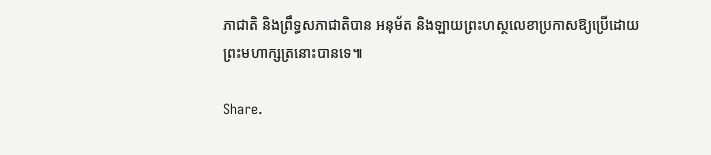ភាជាតិ និងព្រឹទ្ធសភាជាតិបាន អនុម័ត និងឡាយព្រះហស្ថលេខាប្រកាសឱ្យប្រើដោយព្រះមហាក្សត្រនោះបានទេ៕

Share.